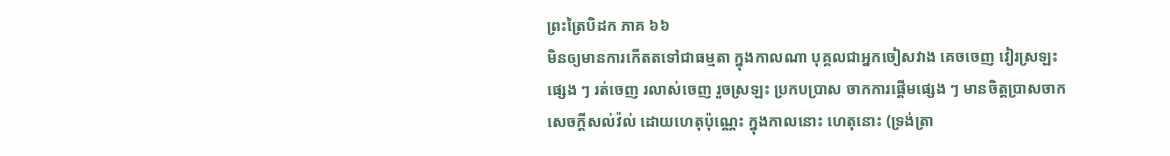ព្រះត្រៃបិដក ភាគ ៦៦
មិនឲ្យមានការកើតតទៅជាធម្មតា ក្នុងកាលណា បុគ្គលជាអ្នកចៀសវាង គេចចេញ វៀរស្រឡះផ្សេង ៗ រត់ចេញ រលាស់ចេញ រួចស្រឡះ ប្រកបប្រាស ចាកការផ្តើមផ្សេង ៗ មានចិត្តប្រាសចាកសេចក្តីសល់វ៉ល់ ដោយហេតុប៉ុណ្ណេះ ក្នុងកាលនោះ ហេតុនោះ (ទ្រង់ត្រា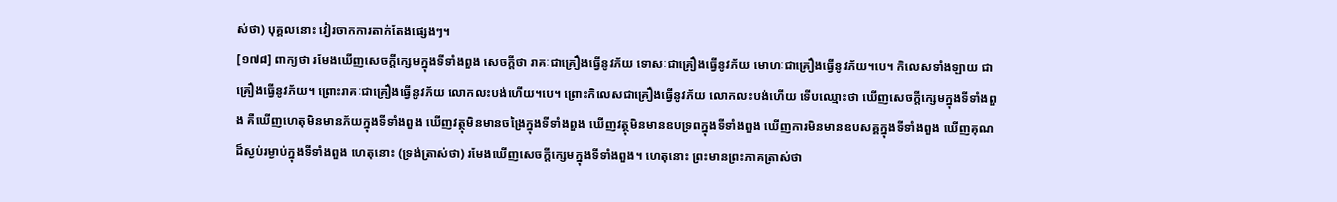ស់ថា) បុគ្គលនោះ វៀរចាកការតាក់តែងផ្សេងៗ។
[១៧៨] ពាក្យថា រមែងឃើញសេចក្តីក្សេមក្នុងទីទាំងពួង សេចក្តីថា រាគៈជាគ្រឿងធ្វើនូវភ័យ ទោសៈជាគ្រឿងធ្វើនូវភ័យ មោហៈជាគ្រឿងធ្វើនូវភ័យ។បេ។ កិលេសទាំងឡាយ ជាគ្រឿងធ្វើនូវភ័យ។ ព្រោះរាគៈជាគ្រឿងធ្វើនូវភ័យ លោកលះបង់ហើយ។បេ។ ព្រោះកិលេសជាគ្រឿងធ្វើនូវភ័យ លោកលះបង់ហើយ ទើបឈ្មោះថា ឃើញសេចក្តីក្សេមក្នុងទីទាំងពួង គឺឃើញហេតុមិនមានភ័យក្នុងទីទាំងពួង ឃើញវត្ថុមិនមានចង្រៃក្នុងទីទាំងពួង ឃើញវត្ថុមិនមានឧបទ្រពក្នុងទីទាំងពួង ឃើញការមិនមានឧបសគ្គក្នុងទីទាំងពួង ឃើញគុណដ៏ស្ងប់រម្ងាប់ក្នុងទីទាំងពួង ហេតុនោះ (ទ្រង់ត្រាស់ថា) រមែងឃើញសេចក្តីក្សេមក្នុងទីទាំងពួង។ ហេតុនោះ ព្រះមានព្រះភាគត្រាស់ថា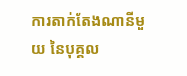ការតាក់តែងណានីមួយ នៃបុគ្គល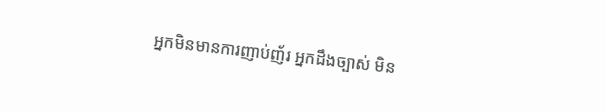អ្នកមិនមានការញាប់ញ័រ អ្នកដឹងច្បាស់ មិន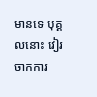មានទេ បុគ្គលនោះ វៀរចាកការ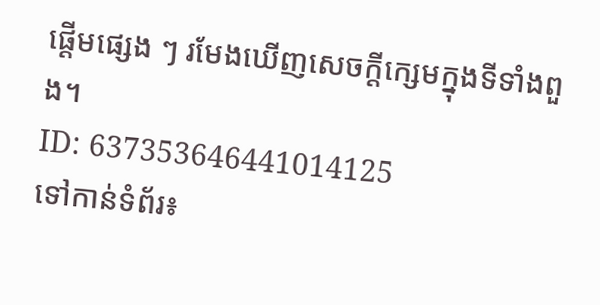ផ្តើមផ្សេង ៗ រមែងឃើញសេចក្តីក្សេមក្នុងទីទាំងពួង។
ID: 637353646441014125
ទៅកាន់ទំព័រ៖